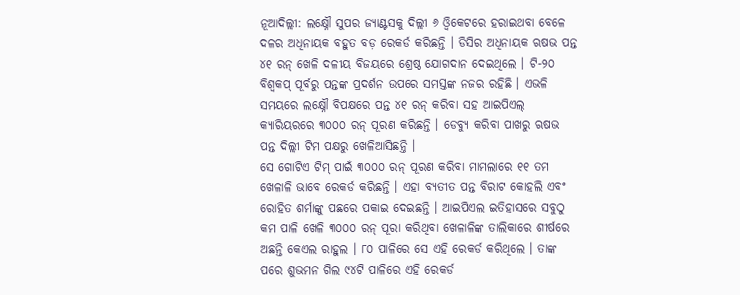ନୂଆଦିଲ୍ଲୀ: ଲକ୍ଷ୍ନୌ ସୁପର ଜ୍ୟାଣ୍ଟସକୁ ଦିଲ୍ଲୀ ୬ ଓ୍ବିକେଟରେ ହରାଇଥବା ବେଳେ ଦଳର ଅଧିନାୟକ ବହୁତ ବଡ଼ ରେକର୍ଡ କରିଛନ୍ତି । ଡିସିର ଅଧିନାୟକ ଋଷଭ ପନ୍ତ ୪୧ ରନ୍ ଖେଳି ଦଳୀୟ ବିଜୟରେ ଶ୍ରେଷ୍ଠ ଯୋଗଦାନ ଦେଇଥିଲେ । ଟି-୨୦ ବିଶ୍ବକପ୍ ପୂର୍ବରୁ ପନ୍ତଙ୍କ ପ୍ରଦର୍ଶନ ଉପରେ ସମସ୍ତଙ୍କ ନଜର ରହିଛି । ଏଭଳି ସମୟରେ ଲକ୍ଷ୍ନୌ ବିପକ୍ଷରେ ପନ୍ତ ୪୧ ରନ୍ କରିବା ସହ ଆଇପିଏଲ୍ କ୍ୟାରିୟରରେ ୩୦୦୦ ରନ୍ ପୂରଣ କରିଛନ୍ତି । ଡେବ୍ୟୁ କରିବା ପାଖରୁ ଋଷଭ ପନ୍ତ ଦିଲ୍ଲୀ ଟିମ ପକ୍ଷରୁ ଖେଳିଆସିଛନ୍ତି ।
ସେ ଗୋଟିଏ ଟିମ୍ ପାଇଁ ୩୦୦୦ ରନ୍ ପୂରଣ କରିବା ମାମଲାରେ ୧୧ ତମ ଖେଳାଳି ଭାବେ ରେକର୍ଡ କରିଛନ୍ତି । ଏହା ବ୍ୟତୀତ ପନ୍ତ ବିରାଟ କୋହଲି ଏବଂ ରୋହିତ ଶର୍ମାଙ୍କୁ ପଛରେ ପକାଇ ଦେଇଛନ୍ତି । ଆଇପିଏଲ ଇତିହାସରେ ସବୁଠୁ କମ ପାଳି ଖେଳି ୩୦୦୦ ରନ୍ ପୂରା କରିଥିବା ଖେଳାଳିଙ୍କ ତାଲିକାରେ ଶୀର୍ଷରେ ଅଛନ୍ତି କେଏଲ ରାହୁଲ । ୮୦ ପାଳିରେ ସେ ଏହି ରେକର୍ଡ କରିଥିଲେ । ତାଙ୍କ ପରେ ଶୁଭମନ ଗିଲ ୯୪ଟି ପାଳିରେ ଏହି ରେକର୍ଡ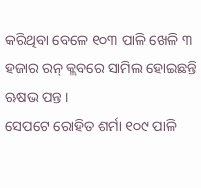କରିଥିବା ବେଳେ ୧୦୩ ପାଳି ଖେଳି ୩ ହଜାର ରନ୍ କ୍ଲବରେ ସାମିଲ ହୋଇଛନ୍ତି ଋଷଭ ପନ୍ତ ।
ସେପଟେ ରୋହିତ ଶର୍ମା ୧୦୯ ପାଳି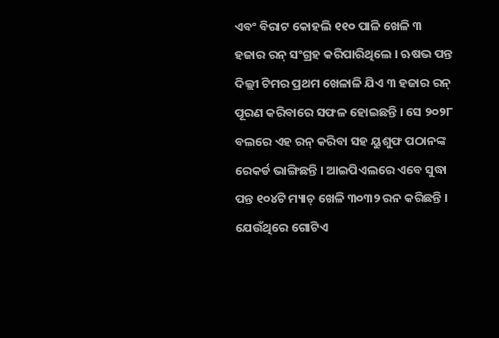ଏବଂ ବିରାଟ କୋହଲି ୧୧୦ ପାଳି ଖେଳି ୩ ହଜାର ରନ୍ ସଂଗ୍ରହ କରିପାରିଥିଲେ । ଋଷଭ ପନ୍ତ ଦିଲ୍ଲୀ ଟିମର ପ୍ରଥମ ଖେଳାଳି ଯିଏ ୩ ହଜାର ରନ୍ ପୂରଣ କରିବାରେ ସଫଳ ହୋଇଛନ୍ତି । ସେ ୨୦୨୮ ବଲରେ ଏହ ରନ୍ କରିବା ସହ ୟୁଶୁଫ ପଠାନଙ୍କ ରେକର୍ଡ ଭାଙ୍ଗିଛନ୍ତି । ଆଇପିଏଲରେ ଏବେ ସୁଦ୍ଧା ପନ୍ତ ୧୦୪ଟି ମ୍ୟାଚ୍ ଖେଳି ୩୦୩୨ ରନ କରିଛନ୍ତି । ଯେଉଁଥିରେ ଗୋଟିଏ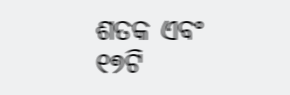ଶତକ ଏବଂ ୧୭ଟି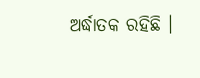ଅର୍ଦ୍ଧାତକ ରହିଛି ।